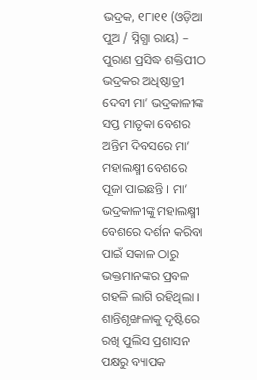ଭଦ୍ରକ, ୧୮ା୧୧ (ଓଡ଼ିଆ ପୁଅ / ସ୍ନିଗ୍ଧା ରାୟ) – ପୁରାଣ ପ୍ରସିଦ୍ଧ ଶକ୍ତିପୀଠ ଭଦ୍ରକର ଅଧିଷ୍ଠାତ୍ରୀ ଦେବୀ ମା’ ଭଦ୍ରକାଳୀଙ୍କ ସପ୍ତ ମାତୃକା ବେଶର ଅନ୍ତିମ ଦିବସରେ ମା’ ମହାଲକ୍ଷ୍ମୀ ବେଶରେ ପୂଜା ପାଇଛନ୍ତି । ମା’ ଭଦ୍ରକାଳୀଙ୍କୁ ମହାଲକ୍ଷ୍ମୀ ବେଶରେ ଦର୍ଶନ କରିବା ପାଇଁ ସକାଳ ଠାରୁ ଭକ୍ତମାନଙ୍କର ପ୍ରବଳ ଗହଳି ଲାଗି ରହିଥିଲା । ଶାନ୍ତିଶୃଙ୍ଖଳାକୁ ଦୃଷ୍ଟିରେ ରଖି ପୁଲିସ ପ୍ରଶାସନ ପକ୍ଷରୁ ବ୍ୟାପକ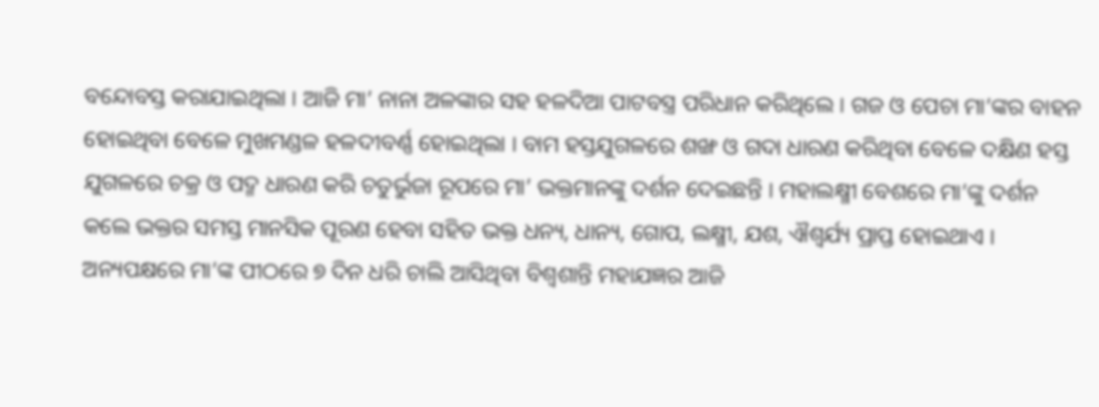ବନ୍ଦୋବସ୍ତ କରାଯାଇଥିଲା । ଆଜି ମା’ ନାନା ଅଳଙ୍କାର ସହ ହଳଦିଆ ପାଟବସ୍ତ୍ର ପରିଧାନ କରିଥିଲେ । ଗଜ ଓ ପେଚା ମା’ଙ୍କର ବାହନ ହୋଇଥିବା ବେଳେ ମୁଖମଣ୍ଡଳ ହଳଦୀବର୍ଣ୍ଣ ହୋଇଥିଲା । ବାମ ହସ୍ତଯୁଗଳରେ ଶଙ୍ଖ ଓ ଗଦା ଧାରଣ କରିଥିବା ବେଳେ ଦକ୍ଷିଣ ହସ୍ତ ଯୁଗଳରେ ଚକ୍ର ଓ ପଦ୍ମ ଧାରଣ କରି ଚତୁର୍ଭୁଜା ରୂପରେ ମା’ ଭକ୍ତମାନଙ୍କୁ ଦର୍ଶନ ଦେଇଛନ୍ତି । ମହାଲକ୍ଷ୍ମୀ ବେଶରେ ମା’ଙ୍କୁ ଦର୍ଶନ କଲେ ଭକ୍ତର ସମସ୍ତ ମାନସିକ ପୂରଣ ହେବା ସହିତ ଭକ୍ତ ଧନ୍ୟ, ଧାନ୍ୟ, ଗୋପ, ଲକ୍ଷ୍ମୀ, ଯଶ, ଐଶ୍ୱର୍ଯ୍ୟ ପ୍ରାପ୍ତ ହୋଇଥାଏ । ଅନ୍ୟପକ୍ଷରେ ମା’ଙ୍କ ପୀଠରେ ୭ ଦିନ ଧରି ଚାଲି ଆସିଥିବା ବିଶ୍ୱଶାନ୍ତି ମହାଯଜ୍ଞର ଆଜି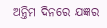ଅନ୍ତିମ ଦିନରେ ଯଜ୍ଞର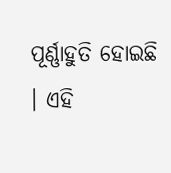ପୂର୍ଣ୍ଣାହୁତି ହୋଇଛି । ଏହି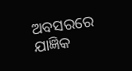ଅବସରରେ ଯାଜ୍ଞିକ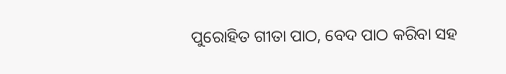ପୁରୋହିତ ଗୀତା ପାଠ, ବେଦ ପାଠ କରିବା ସହ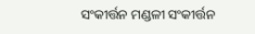ସଂକୀର୍ତ୍ତନ ମଣ୍ଡଳୀ ସଂକୀର୍ତ୍ତନ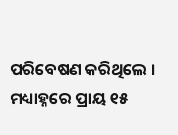ପରିବେଷଣ କରିଥିଲେ । ମଧ୍ୟାହ୍ନରେ ପ୍ରାୟ ୧୫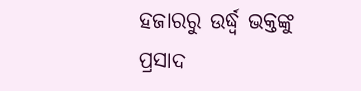ହଜାରରୁ ଉର୍ଦ୍ଧ୍ୱ ଭକ୍ତଙ୍କୁ ପ୍ରସାଦ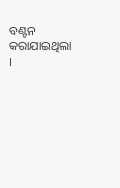ବଣ୍ଟନ କରାଯାଇଥିଲା ।